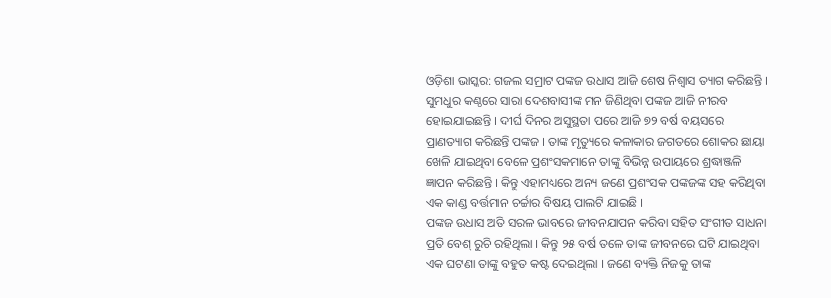ଓଡ଼ିଶା ଭାସ୍କର: ଗଜଲ ସମ୍ରାଟ ପଙ୍କଜ ଉଧାସ ଆଜି ଶେଷ ନିଶ୍ୱାସ ତ୍ୟାଗ କରିଛନ୍ତି । ସୁମଧୁର କଣ୍ଠରେ ସାରା ଦେଶବାସୀଙ୍କ ମନ ଜିଣିଥିବା ପଙ୍କଜ ଆଜି ନୀରବ ହୋଇଯାଇଛନ୍ତି । ଦୀର୍ଘ ଦିନର ଅସୁସ୍ଥତା ପରେ ଆଜି ୭୨ ବର୍ଷ ବୟସରେ ପ୍ରାଣତ୍ୟାଗ କରିଛନ୍ତି ପଙ୍କଜ । ତାଙ୍କ ମୃତ୍ୟୁରେ କଳାକାର ଜଗତରେ ଶୋକର ଛାୟା ଖେଳି ଯାଇଥିବା ବେଳେ ପ୍ରଶଂସକମାନେ ତାଙ୍କୁ ବିଭିନ୍ନ ଉପାୟରେ ଶ୍ରଦ୍ଧାଞ୍ଜଳି ଜ୍ଞାପନ କରିଛନ୍ତି । କିନ୍ତୁ ଏହାମଧ୍ୟରେ ଅନ୍ୟ ଜଣେ ପ୍ରଶଂସକ ପଙ୍କଜଙ୍କ ସହ କରିଥିବା ଏକ କାଣ୍ଡ ବର୍ତ୍ତମାନ ଚର୍ଚ୍ଚାର ବିଷୟ ପାଲଟି ଯାଇଛି ।
ପଙ୍କଜ ଉଧାସ ଅତି ସରଳ ଭାବରେ ଜୀବନଯାପନ କରିବା ସହିତ ସଂଗୀତ ସାଧନା ପ୍ରତି ବେଶ୍ ରୁଚି ରହିଥିଲା । କିନ୍ତୁ ୨୫ ବର୍ଷ ତଳେ ତାଙ୍କ ଜୀବନରେ ଘଟି ଯାଇଥିବା ଏକ ଘଟଣା ତାଙ୍କୁ ବହୁତ କଷ୍ଟ ଦେଇଥିଲା । ଜଣେ ବ୍ୟକ୍ତି ନିଜକୁ ତାଙ୍କ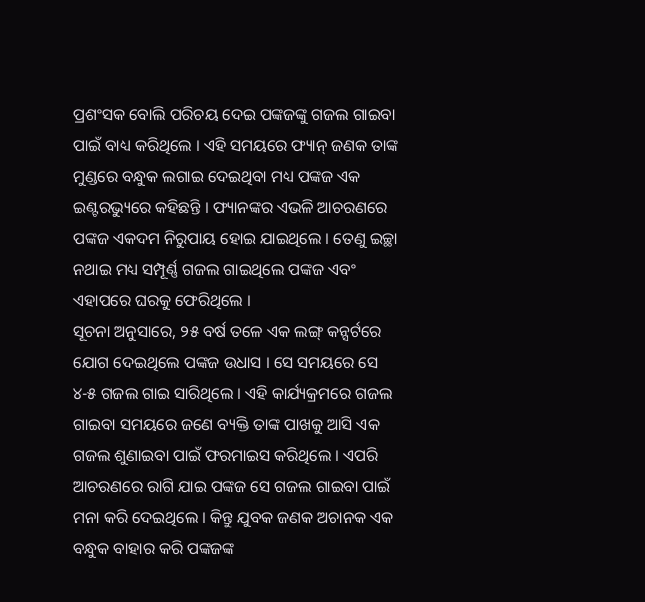ପ୍ରଶଂସକ ବୋଲି ପରିଚୟ ଦେଇ ପଙ୍କଜଙ୍କୁ ଗଜଲ ଗାଇବା ପାଇଁ ବାଧ୍ୟ କରିଥିଲେ । ଏହି ସମୟରେ ଫ୍ୟାନ୍ ଜଣକ ତାଙ୍କ ମୁଣ୍ଡରେ ବନ୍ଧୁକ ଲଗାଇ ଦେଇଥିବା ମଧ୍ୟ ପଙ୍କଜ ଏକ ଇଣ୍ଟରଭ୍ୟୁରେ କହିଛନ୍ତି । ଫ୍ୟାନଙ୍କର ଏଭଳି ଆଚରଣରେ ପଙ୍କଜ ଏକଦମ ନିରୁପାୟ ହୋଇ ଯାଇଥିଲେ । ତେଣୁ ଇଚ୍ଛା ନଥାଇ ମଧ୍ୟ ସମ୍ପୂର୍ଣ୍ଣ ଗଜଲ ଗାଇଥିଲେ ପଙ୍କଜ ଏବଂ ଏହାପରେ ଘରକୁ ଫେରିଥିଲେ ।
ସୂଚନା ଅନୁସାରେ, ୨୫ ବର୍ଷ ତଳେ ଏକ ଲଙ୍ଗ୍ କନ୍ସର୍ଟରେ ଯୋଗ ଦେଇଥିଲେ ପଙ୍କଜ ଉଧାସ । ସେ ସମୟରେ ସେ ୪-୫ ଗଜଲ ଗାଇ ସାରିଥିଲେ । ଏହି କାର୍ଯ୍ୟକ୍ରମରେ ଗଜଲ ଗାଇବା ସମୟରେ ଜଣେ ବ୍ୟକ୍ତି ତାଙ୍କ ପାଖକୁ ଆସି ଏକ ଗଜଲ ଶୁଣାଇବା ପାଇଁ ଫରମାଇସ କରିଥିଲେ । ଏପରି ଆଚରଣରେ ରାଗି ଯାଇ ପଙ୍କଜ ସେ ଗଜଲ ଗାଇବା ପାଇଁ ମନା କରି ଦେଇଥିଲେ । କିନ୍ତୁ ଯୁବକ ଜଣକ ଅଚାନକ ଏକ ବନ୍ଧୁକ ବାହାର କରି ପଙ୍କଜଙ୍କ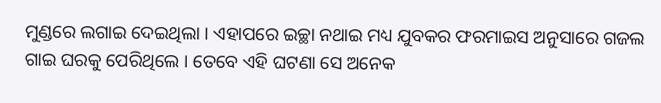ମୁଣ୍ଡରେ ଲଗାଇ ଦେଇଥିଲା । ଏହାପରେ ଇଚ୍ଛା ନଥାଇ ମଧ୍ୟ ଯୁବକର ଫରମାଇସ ଅନୁସାରେ ଗଜଲ ଗାଇ ଘରକୁ ପେରିଥିଲେ । ତେବେ ଏହି ଘଟଣା ସେ ଅନେକ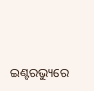ଇଣ୍ଟରଭ୍ୟୁରେ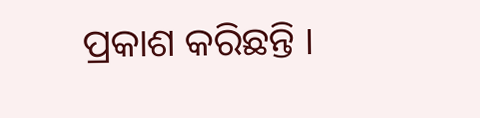ପ୍ରକାଶ କରିଛନ୍ତି ।